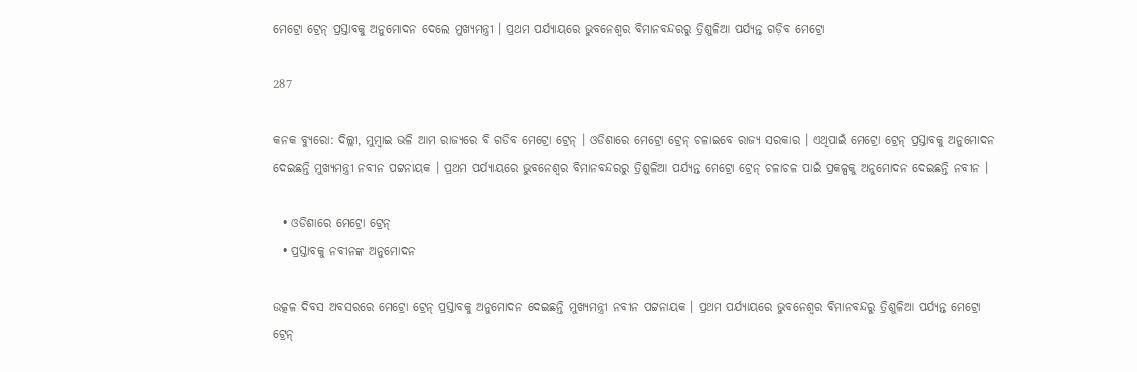ମେଟ୍ରୋ ଟ୍ରେନ୍ ପ୍ରସ୍ତାବକୁ ଅନୁମୋଦନ ଦେଲେ ମୁଖ୍ୟମନ୍ତ୍ରୀ । ପ୍ରଥମ ପର୍ଯ୍ୟାୟରେ ଭୁବନେଶ୍ୱର ବିମାନବନ୍ଦରରୁ ତ୍ରିଶୁଳିଆ ପର୍ଯ୍ୟନ୍ତ ଗଡ଼ିବ ମେଟ୍ରୋ

287

କନକ ବ୍ୟୁରୋ: ଦିଲ୍ଲୀ, ମୁମ୍ବାଇ ଭଳି ଆମ ରାଜ୍ୟରେ ବି ଗଡିବ ମେଟ୍ରୋ ଟ୍ରେନ୍ । ଓଡିଶାରେ ମେଟ୍ରୋ ଟ୍ରେନ୍ ଚଳାଇବେ ରାଜ୍ୟ ସରକାର । ଏଥିପାଇଁ ମେଟ୍ରୋ ଟ୍ରେନ୍ ପ୍ରସ୍ତାବକୁ ଅନୁମୋଦନ ଦେଇଛନ୍ତି ମୁଖ୍ୟମନ୍ତ୍ରୀ ନବୀନ ପଟ୍ଟନାୟକ । ପ୍ରଥମ ପର୍ଯ୍ୟାୟରେ ଭୁବନେଶ୍ୱର ବିମାନବନ୍ଦରରୁ ତ୍ରିଶୁଳିଆ ପର୍ଯ୍ୟନ୍ତ ମେଟ୍ରୋ ଟ୍ରେନ୍ ଚଳାଚଳ ପାଇଁ ପ୍ରକଳ୍ପକୁ ଅନୁମୋଦନ ଦେଇଛନ୍ତି ନବୀନ ।

  • ଓଡିଶାରେ ମେଟ୍ରୋ ଟ୍ରେନ୍
  • ପ୍ରସ୍ତାବକୁ ନବୀନଙ୍କ ଅନୁମୋଦନ

ଉତ୍କଳ ଦିବସ ଅବସରରେ ମେଟ୍ରୋ ଟ୍ରେନ୍ ପ୍ରସ୍ତାବକୁ ଅନୁମୋଦନ ଦେଇଛନ୍ତି ମୁଖ୍ୟମନ୍ତ୍ରୀ ନବୀନ ପଟ୍ଟନାୟକ । ପ୍ରଥମ ପର୍ଯ୍ୟାୟରେ ଭୁବନେଶ୍ୱର ବିମାନବନ୍ଦରୁ ତ୍ରିଶୁଳିଆ ପର୍ଯ୍ୟନ୍ତ ମେଟ୍ରୋ ଟ୍ରେନ୍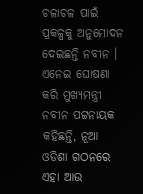ଚଳାଚଳ ପାଇଁ ପ୍ରକଳ୍ପକୁ ଅନୁମୋଦନ ଦେଇଛନ୍ତି ନବୀନ । ଏନେଇ ଘୋଷଣା କରି ମୁଖ୍ୟମନ୍ତ୍ରୀ ନବୀନ ପଟ୍ଟନାୟକ କହିଛନ୍ତି, ନୂଆ ଓଡିଶା ଗଠନରେ ଏହା ଆଉ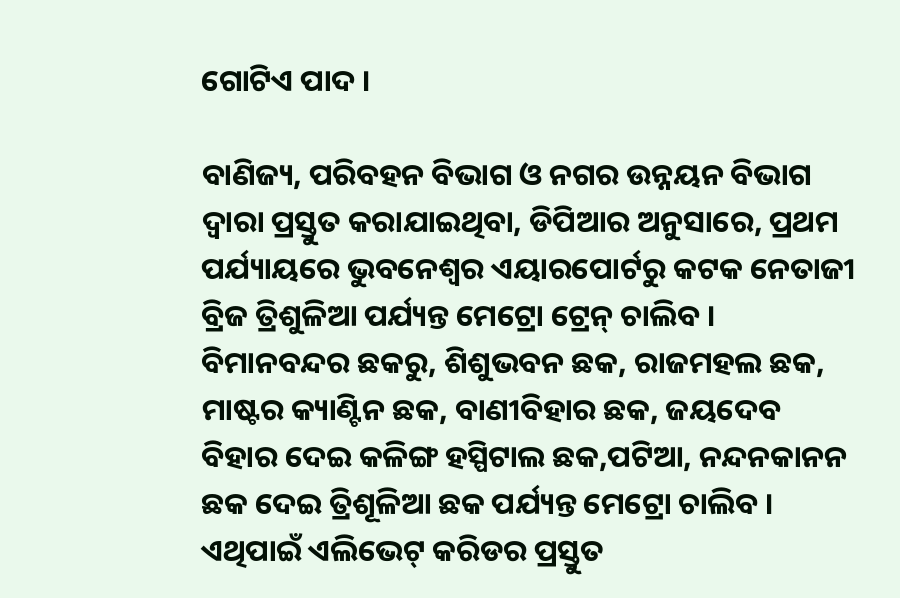ଗୋଟିଏ ପାଦ ।

ବାଣିଜ୍ୟ, ପରିବହନ ବିଭାଗ ଓ ନଗର ଉନ୍ନୟନ ବିଭାଗ ଦ୍ୱାରା ପ୍ରସ୍ତୁତ କରାଯାଇଥିବା, ଡିପିଆର ଅନୁସାରେ, ପ୍ରଥମ ପର୍ଯ୍ୟାୟରେ ଭୁବନେଶ୍ୱର ଏୟାରପୋର୍ଟରୁ କଟକ ନେତାଜୀ ବ୍ରିଜ ତ୍ରିଶୁଳିଆ ପର୍ଯ୍ୟନ୍ତ ମେଟ୍ରୋ ଟ୍ରେନ୍ ଚାଲିବ । ବିମାନବନ୍ଦର ଛକରୁ, ଶିଶୁଭବନ ଛକ, ରାଜମହଲ ଛକ, ମାଷ୍ଟର କ୍ୟାଣ୍ଟିନ ଛକ, ବାଣୀବିହାର ଛକ, ଜୟଦେବ ବିହାର ଦେଇ କଳିଙ୍ଗ ହସ୍ପିଟାଲ ଛକ,ପଟିଆ, ନନ୍ଦନକାନନ ଛକ ଦେଇ ତ୍ରିଶୂଳିଆ ଛକ ପର୍ଯ୍ୟନ୍ତ ମେଟ୍ରୋ ଚାଲିବ । ଏଥିପାଇଁ ଏଲିଭେଟ୍ କରିଡର ପ୍ରସ୍ତୁତ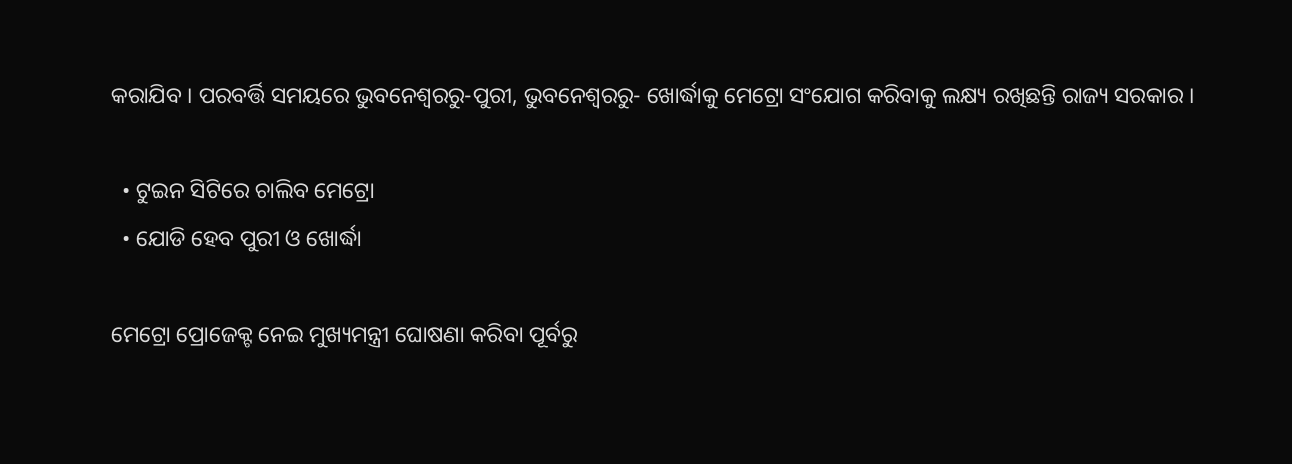କରାଯିବ । ପରବର୍ତ୍ତି ସମୟରେ ଭୁବନେଶ୍ୱରରୁ-ପୁରୀ, ଭୁବନେଶ୍ୱରରୁ- ଖୋର୍ଦ୍ଧାକୁ ମେଟ୍ରୋ ସଂଯୋଗ କରିବାକୁ ଲକ୍ଷ୍ୟ ରଖିଛନ୍ତି ରାଜ୍ୟ ସରକାର ।

  • ଟୁଇନ ସିଟିରେ ଚାଲିବ ମେଟ୍ରୋ
  • ଯୋଡି ହେବ ପୁରୀ ଓ ଖୋର୍ଦ୍ଧା

ମେଟ୍ରୋ ପ୍ରୋଜେକ୍ଟ ନେଇ ମୁଖ୍ୟମନ୍ତ୍ରୀ ଘୋଷଣା କରିବା ପୂର୍ବରୁ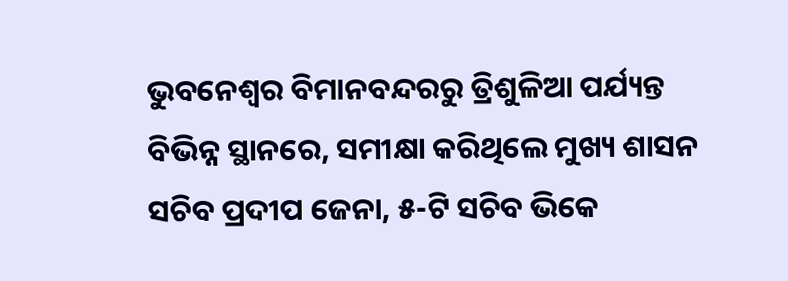ଭୁବନେଶ୍ୱର ବିମାନବନ୍ଦରରୁ ତ୍ରିଶୁଳିଆ ପର୍ଯ୍ୟନ୍ତ ବିଭିନ୍ନ ସ୍ଥାନରେ, ସମୀକ୍ଷା କରିଥିଲେ ମୁଖ୍ୟ ଶାସନ ସଚିବ ପ୍ରଦୀପ ଜେନା, ୫-ଟି ସଚିବ ଭିକେ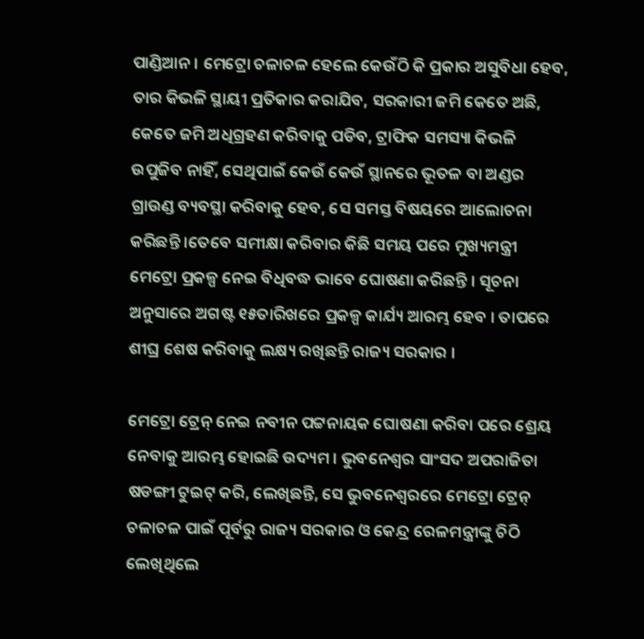ପାଣ୍ଡିଆନ । ମେଟ୍ରୋ ଚଳାଚଳ ହେଲେ କେଉଁଠି କି ପ୍ରକାର ଅସୁବିଧା ହେବ, ତାର କିଭଳି ସ୍ଥାୟୀ ପ୍ରତିକାର କରାଯିବ, ସରକାରୀ ଜମି କେତେ ଅଛି, କେତେ ଜମି ଅଧିଗ୍ରହଣ କରିବାକୁ ପଡିବ, ଟ୍ରାଫିକ ସମସ୍ୟା କିଭଳି ଉପୁଜିବ ନାହିଁ, ସେଥିପାଇଁ କେଉଁ କେଉଁ ସ୍ଥାନରେ ଭୂତଳ ବା ଅଣ୍ଡର ଗ୍ରାଉଣ୍ଡ ବ୍ୟବସ୍ଥା କରିବାକୁ ହେବ, ସେ ସମସ୍ତ ବିଷୟରେ ଆଲୋଚନା କରିଛନ୍ତି ।ତେବେ ସମୀକ୍ଷା କରିବାର କିଛି ସମୟ ପରେ ମୁଖ୍ୟମନ୍ତ୍ରୀ ମେଟ୍ରୋ ପ୍ରକଳ୍ପ ନେଇ ବିଧିବଦ୍ଧ ଭାବେ ଘୋଷଣା କରିଛନ୍ତି । ସୂଚନା ଅନୁସାରେ ଅଗଷ୍ଟ ୧୫ତାରିଖରେ ପ୍ରକଳ୍ପ କାର୍ଯ୍ୟ ଆରମ୍ଭ ହେବ । ତାପରେ ଶୀଘ୍ର ଶେଷ କରିବାକୁ ଲକ୍ଷ୍ୟ ରଖିଛନ୍ତି ରାଜ୍ୟ ସରକାର ।

ମେଟ୍ରୋ ଟ୍ରେନ୍ ନେଇ ନବୀନ ପଟ୍ଟନାୟକ ଘୋଷଣା କରିବା ପରେ ଶ୍ରେୟ ନେବାକୁ ଆରମ୍ଭ ହୋଇଛି ଉଦ୍ୟମ । ଭୁବନେଶ୍ୱର ସାଂସଦ ଅପରାଜିତା ଷଡଙ୍ଗୀ ଟୁଇଟ୍ କରି, ଲେଖିଛନ୍ତି, ସେ ଭୁବନେଶ୍ୱରରେ ମେଟ୍ରୋ ଟ୍ରେନ୍ ଚଳାଚଳ ପାଇଁ ପୂର୍ବରୁ ରାଜ୍ୟ ସରକାର ଓ କେନ୍ଦ୍ର ରେଳମନ୍ତ୍ରୀଙ୍କୁ ଚିଠି ଲେଖିଥିଲେ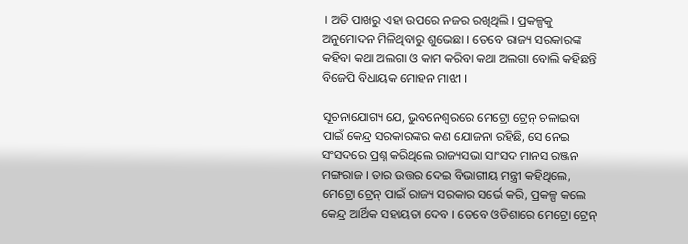। ଅତି ପାଖରୁ ଏହା ଉପରେ ନଜର ରଖିଥିଲି । ପ୍ରକଳ୍ପକୁ ଅନୁମୋଦନ ମିଳିଥିବାରୁ ଶୁଭେଛା । ତେବେ ରାଜ୍ୟ ସରକାରଙ୍କ କହିବା କଥା ଅଲଗା ଓ କାମ କରିବା କଥା ଅଲଗା ବୋଲି କହିଛନ୍ତି ବିଜେପି ବିଧାୟକ ମୋହନ ମାଝୀ ।

ସୂଚନାଯୋଗ୍ୟ ଯେ, ଭୁବନେଶ୍ୱରରେ ମେଟ୍ରୋ ଟ୍ରେନ୍ ଚଳାଇବା ପାଇଁ କେନ୍ଦ୍ର ସରକାରଙ୍କର କଣ ଯୋଜନା ରହିଛି, ସେ ନେଇ ସଂସଦରେ ପ୍ରଶ୍ନ କରିଥିଲେ ରାଜ୍ୟସଭା ସାଂସଦ ମାନସ ରଞ୍ଜନ ମଙ୍ଗରାଜ । ତାର ଉତ୍ତର ଦେଇ ବିଭାଗୀୟ ମନ୍ତ୍ରୀ କହିଥିଲେ, ମେଟ୍ରୋ ଟ୍ରେନ୍ ପାଇଁ ରାଜ୍ୟ ସରକାର ସର୍ଭେ କରି, ପ୍ରକଳ୍ପ କଲେ କେନ୍ଦ୍ର ଆର୍ଥିକ ସହାୟତା ଦେବ । ତେବେ ଓଡିଶାରେ ମେଟ୍ରୋ ଟ୍ରେନ୍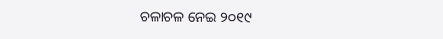ଚଳାଚଳ ନେଇ ୨୦୧୯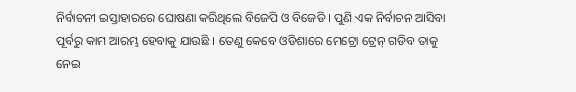ନିର୍ବାଚନୀ ଇସ୍ତାହାରରେ ଘୋଷଣା କରିଥିଲେ ବିଜେପି ଓ ବିଜେଡି । ପୁଣି ଏକ ନିର୍ବାଚନ ଆସିବା ପୂର୍ବରୁ କାମ ଆରମ୍ଭ ହେବାକୁ ଯାଉଛି । ତେଣୁ କେବେ ଓଡିଶାରେ ମେଟ୍ରୋ ଟ୍ରେନ୍ ଗଡିବ ତାକୁ ନେଇ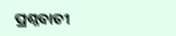ପ୍ରଶ୍ନବାଚୀ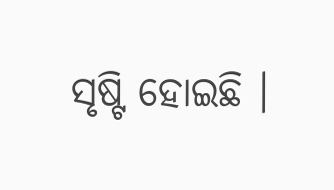ସୃଷ୍ଟି ହୋଇଛି ।